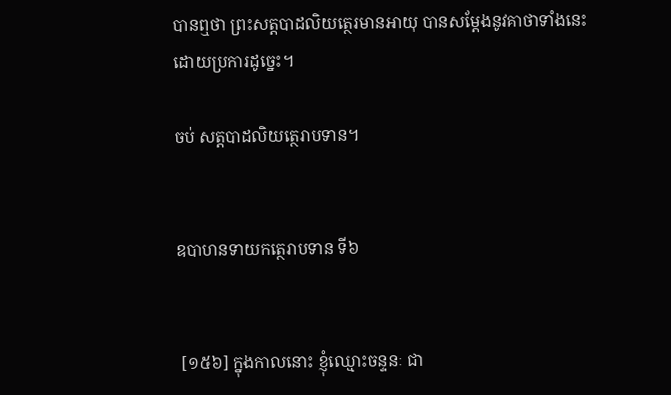បានឮថា ព្រះសត្តបាដលិយត្ថេរមានអាយុ បានសម្តែងនូវគាថាទាំងនេះ ដោយប្រការដូច្នេះ។

ចប់ សត្តបាដលិយត្ថេរាបទាន។


ឧបាហនទាយកត្ថេរាបទាន ទី៦


 [១៥៦] ក្នុងកាលនោះ ខ្ញុំឈ្មោះចន្ទនៈ ជា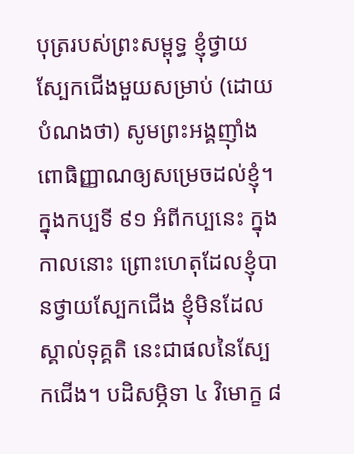បុត្ររបស់ព្រះសម្ពុទ្ធ ខ្ញុំថ្វាយស្បែកជើងមួយសម្រាប់ (ដោយបំណងថា) សូមព្រះអង្គញ៉ាំងពោធិញ្ញាណឲ្យសម្រេចដល់ខ្ញុំ។ ក្នុងកប្បទី ៩១ អំពីកប្បនេះ ក្នុងកាលនោះ ព្រោះហេតុដែលខ្ញុំបានថ្វាយស្បែកជើង ខ្ញុំមិនដែលស្គាល់ទុគ្គតិ នេះជាផលនៃស្បែកជើង។ បដិសម្ភិទា ៤ វិមោក្ខ ៨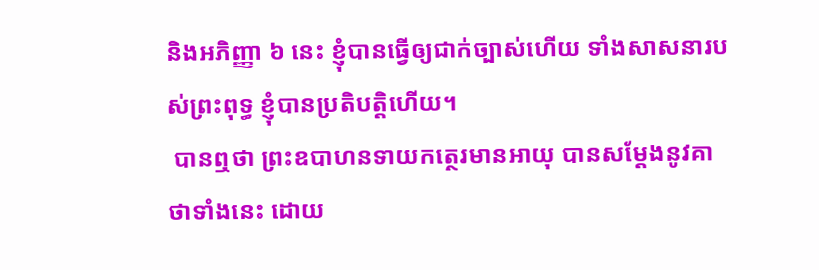និងអភិញ្ញា ៦ នេះ ខ្ញុំបានធ្វើឲ្យជាក់ច្បាស់ហើយ ទាំងសាសនារបស់ព្រះពុទ្ធ ខ្ញុំបានប្រតិបត្តិហើយ។
 បានឮថា ព្រះឧបាហនទាយកត្ថេរមានអាយុ បានសម្តែងនូវគាថាទាំងនេះ ដោយ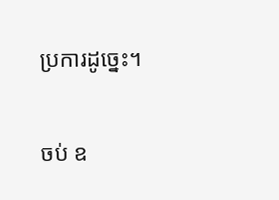ប្រការដូច្នេះ។

ចប់ ឧ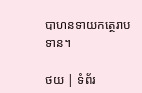បាហនទាយកត្ថេរាបទាន។

ថយ | ទំព័រ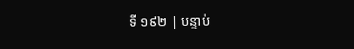ទី ១៩២ | បន្ទាប់